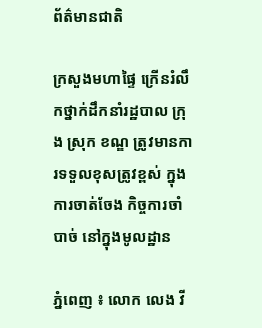ព័ត៌មានជាតិ

ក្រសួងមហាផ្ទៃ ក្រើនរំលឹកថ្នាក់ដឹកនាំរដ្ឋបាល ក្រុង ស្រុក ខណ្ឌ ត្រូវមានការទទួលខុសត្រូវខ្ពស់ ក្នុងការចាត់ចែង កិច្ចការចាំបាច់ នៅក្នុងមូលដ្ឋាន

ភ្នំពេញ ៖ លោក លេង វី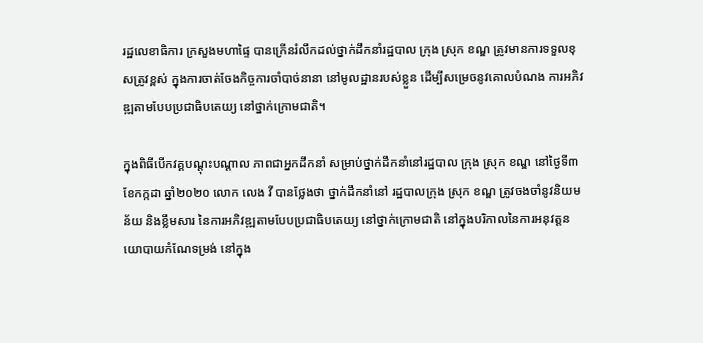រដ្ឋលេខាធិការ ក្រសួងមហាផ្ទៃ បានក្រើនរំលឹកដល់ថ្នាក់ដឹកនាំរដ្ឋបាល ក្រុង ស្រុក ខណ្ឌ ត្រូវមានការទទួលខុសត្រូវខ្ពស់ ក្នុងការចាត់ចែងកិច្ចការចាំបាច់នានា នៅមូលដ្ឋានរបស់ខ្លួន ដើម្បីសម្រេចនូវគោលបំណង ការអភិវឌ្ឍតាមបែបប្រជាធិបតេយ្យ នៅថ្នាក់ក្រោមជាតិ។

ក្នុងពិធីបើកវគ្គបណ្ដុះបណ្ដាល ភាពជាអ្នកដឹកនាំ សម្រាប់ថ្នាក់ដឹកនាំនៅរដ្ឋបាល ក្រុង ស្រុក ខណ្ឌ នៅថ្ងៃទី៣ ខែកក្កដា ឆ្នាំ២០២០ លោក លេង វី បានថ្លែងថា ថ្នាក់ដឹកនាំនៅ រដ្ឋបាលក្រុង ស្រុក ខណ្ឌ ត្រូវចងចាំនូវនិយមន័យ និងខ្លឹមសារ នៃការអភិវឌ្ឍតាមបែបប្រជាធិបតេយ្យ នៅថ្នាក់ក្រោមជាតិ នៅក្នុងបរិកាលនៃការអនុវត្តនយោបាយកំណែទម្រង់ នៅក្នុង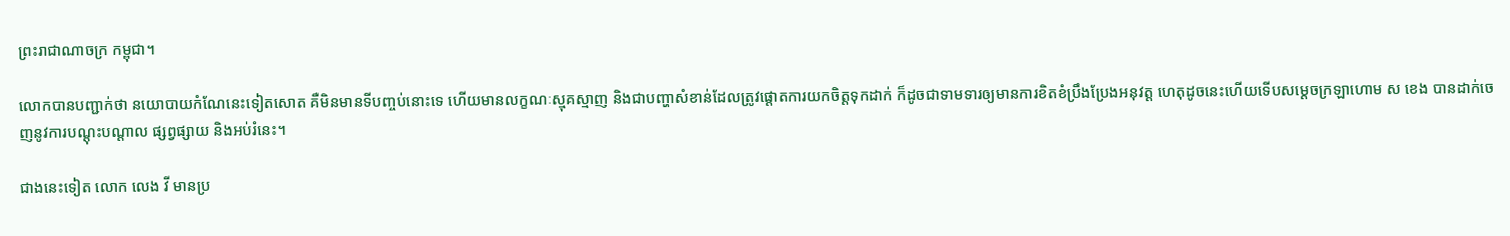ព្រះរាជាណាចក្រ កម្ពុជា។

លោកបានបញ្ជាក់ថា នយោបាយកំណែនេះទៀតសោត គឺមិនមានទីបញ្ចប់នោះទេ ហើយមានលក្ខណៈស្មុគស្មាញ និងជាបញ្ហាសំខាន់ដែលត្រូវផ្ដោតការយកចិត្តទុកដាក់ ក៏ដូចជាទាមទារឲ្យមានការខិតខំប្រឹងប្រែងអនុវត្ត ហេតុដូចនេះហើយទើបសម្ដេចក្រឡាហោម ស ខេង បានដាក់ចេញនូវការបណ្ដុះបណ្ដាល ផ្សព្វផ្សាយ និងអប់រំនេះ។

ជាងនេះទៀត លោក លេង វី មានប្រ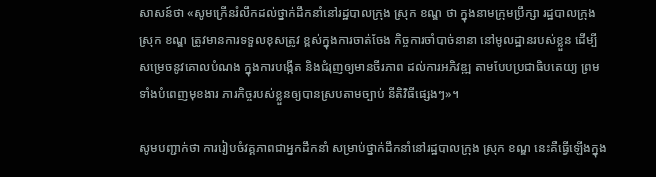សាសន៍ថា «សូមក្រើនរំលឹកដល់ថ្នាក់ដឹកនាំនៅរដ្ឋបាលក្រុង ស្រុក ខណ្ឌ ថា ក្នុងនាមក្រុមប្រឹក្សា រដ្ឋបាលក្រុង ស្រុក ខណ្ឌ ត្រូវមានការទទួលខុសត្រូវ ខ្ពស់ក្នុងការចាត់ចែង កិច្ចការចាំបាច់នានា នៅមូលដ្ឋានរបស់ខ្លួន ដើម្បីសម្រេចនូវគោលបំណង ក្នុងការបង្កើត និងជំរុញឲ្យមានចីរភាព ដល់ការអភិវឌ្ឍ តាមបែបប្រជាធិបតេយ្យ ព្រមទាំងបំពេញមុខងារ ភារកិច្ចរបស់ខ្លួនឲ្យបានស្របតាមច្បាប់ នីតិវិធីផ្សេងៗ»។

សូមបញ្ជាក់ថា ការរៀបចំវគ្គភាពជាអ្នកដឹកនាំ សម្រាប់ថ្នាក់ដឹកនាំនៅរដ្ឋបាលក្រុង ស្រុក ខណ្ឌ នេះគឺធ្វើឡើងក្នុង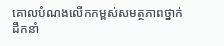គោលបំណងលើកកម្ពស់សមត្ថភាពថ្នាក់ដឹកនាំ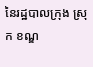នៃរដ្ឋបាលក្រុង ស្រុក ខណ្ឌ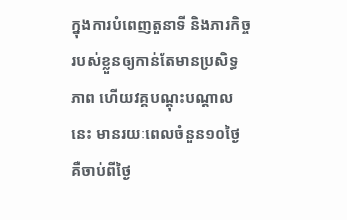ក្នុងការបំពេញតួនាទី និងភារកិច្ចរបស់ខ្លួនឲ្យកាន់តែមានប្រសិទ្ធភាព ហើយវគ្គបណ្ដុះបណ្ដាលនេះ មានរយៈពេលចំនួន១០ថ្ងៃ គឺចាប់ពីថ្ងៃ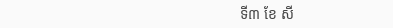ទី៣ ខែ សី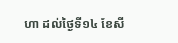ហា ដល់ថ្ងៃទី១៤ ខែសី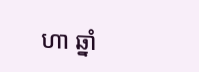ហា ឆ្នាំ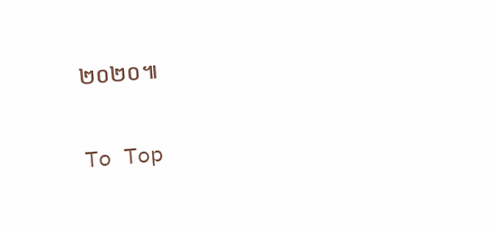២០២០៕

To Top